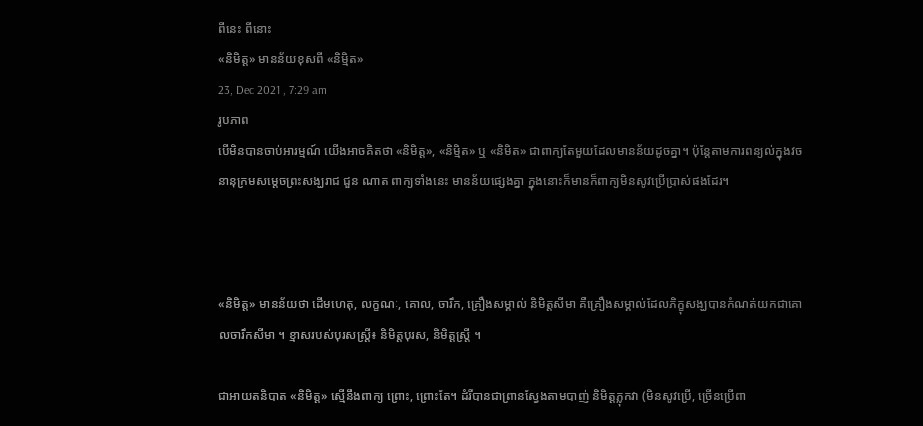ពីនេះ ពីនោះ
«និមិត្ត» មានន័យខុសពី «និម្មិត»
23, Dec 2021 , 7:29 am
រូបភាព
បើមិនបានចាប់អារម្មណ៍ យើងអាចគិតថា «និមិត្ត», «និមិ្មត» ឬ «និមិត» ជាពាក្យតែមួយដែលមានន័យដូចគ្នា។ ប៉ុន្តែតាមការពន្យល់ក្នុងវចនានុក្រមសម្តេចព្រះសង្ឃរាជ ជួន ណាត ពាក្យទាំងនេះ មានន័យផ្សេងគ្នា ក្នុងនោះក៏មានក៏ពាក្យមិនសូវប្រើប្រាស់ផងដែរ។



«និមិត្ត» មានន័យថា ដើមហេតុ, លក្ខណៈ, គោល, ចារឹក, គ្រឿងសម្គាល់ និមិត្តសីមា គឺគ្រឿងសម្គាល់ដែលភិក្ខុសង្ឃបានកំណត់យកជាគោលចារឹកសីមា ។ ខ្មាសរបស់បុរសស្ត្រី៖ និមិត្តបុរស, និមិត្តស្ត្រី ។

ជាអាយតនិបាត «និមិត្ត» ស្មើនឹងពាក្យ ព្រោះ, ព្រោះតែ។ ដំរីបានជាព្រានស្វែងតាមបាញ់ និមិត្តភ្លុកវា (មិនសូវប្រើ, ច្រើនប្រើពា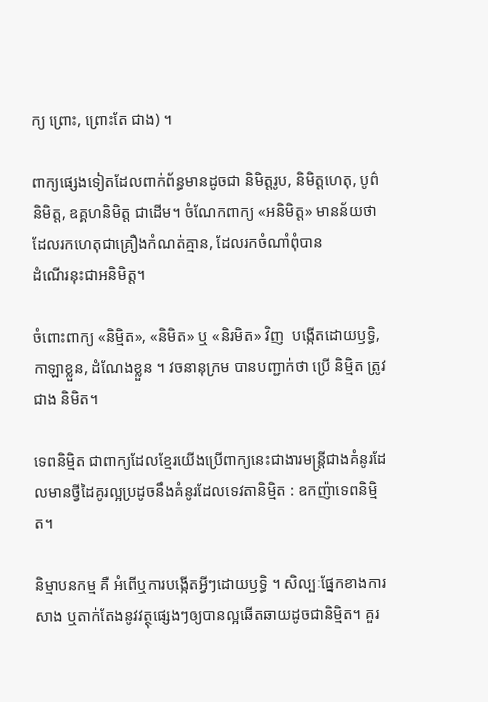ក្យ ព្រោះ, ព្រោះតែ ជាង) ។

ពាក្យផ្សេងទៀតដែលពាក់ព័ន្ធមានដូចជា និមិត្តរូប, និមិត្តហេតុ, បូព៌និមិត្ត, ឧគ្គហនិមិត្ត ជាដើម។ ចំណែកពាក្យ «អនិមិត្ត» មានន័យថា ដែលរកហេតុជាគ្រឿងកំណត់គ្មាន, ដែលរកចំណាំពុំបាន
ដំណើរនុះជាអនិមិត្ត។

ចំពោះពាក្យ «និម្មិត», «និមិត» ឬ «និរមិត» វិញ  បង្កើតដោយឫទ្ធិ, កាឡាខ្លួន, ដំណែងខ្លួន ។ វចនានុក្រម បានបញ្ជាក់ថា ប្រើ និម្មិត ត្រូវជាង និមិត។

ទេពនិមិ្មត ជាពាក្យដែលខ្មែរយើងប្រើពាក្យនេះជាងារមន្រ្តីជាងគំនូរដែលមានថ្វីដៃគូរល្អប្រដូចនឹងគំនូរដែលទេវតានិម្មិត : ឧកញ៉ាទេពនិម្មិត។

និម្មាបនកម្ម គឺ អំពើឬការបង្កើតអ្វីៗដោយឫទ្ធិ ។ សិល្បៈផ្នែកខាងការសាង ឬតាក់តែងនូវវត្ថុផ្សេងៗឲ្យបានល្អឆើតឆាយដូចជានិម្មិត។ គួរ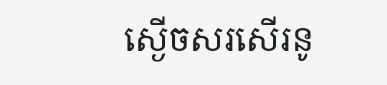ស្ងើចសរសើរនូ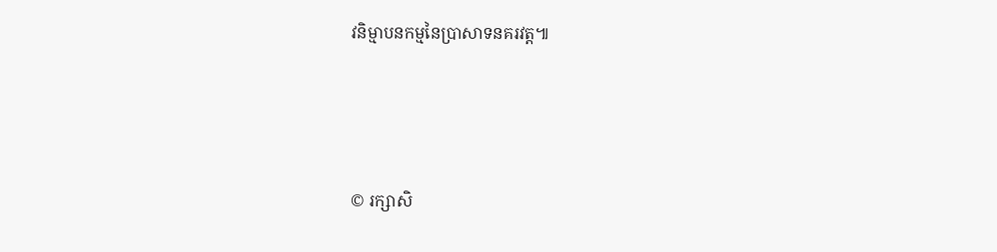វនិម្មាបនកម្មនៃប្រាសាទនគរវត្ត៕






© រក្សាសិ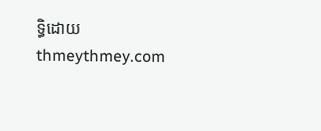ទ្ធិដោយ thmeythmey.com